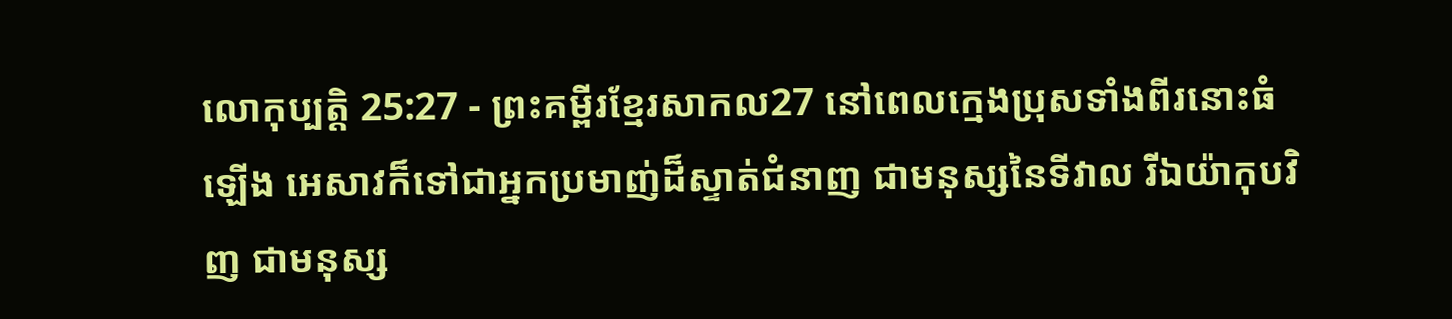លោកុប្បត្តិ 25:27 - ព្រះគម្ពីរខ្មែរសាកល27 នៅពេលក្មេងប្រុសទាំងពីរនោះធំឡើង អេសាវក៏ទៅជាអ្នកប្រមាញ់ដ៏ស្ទាត់ជំនាញ ជាមនុស្សនៃទីវាល រីឯយ៉ាកុបវិញ ជាមនុស្ស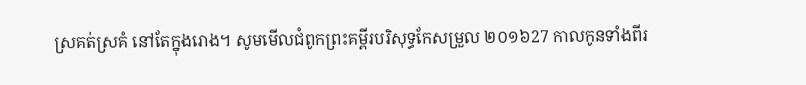ស្រគត់ស្រគំ នៅតែក្នុងរោង។ សូមមើលជំពូកព្រះគម្ពីរបរិសុទ្ធកែសម្រួល ២០១៦27 កាលកូនទាំងពីរ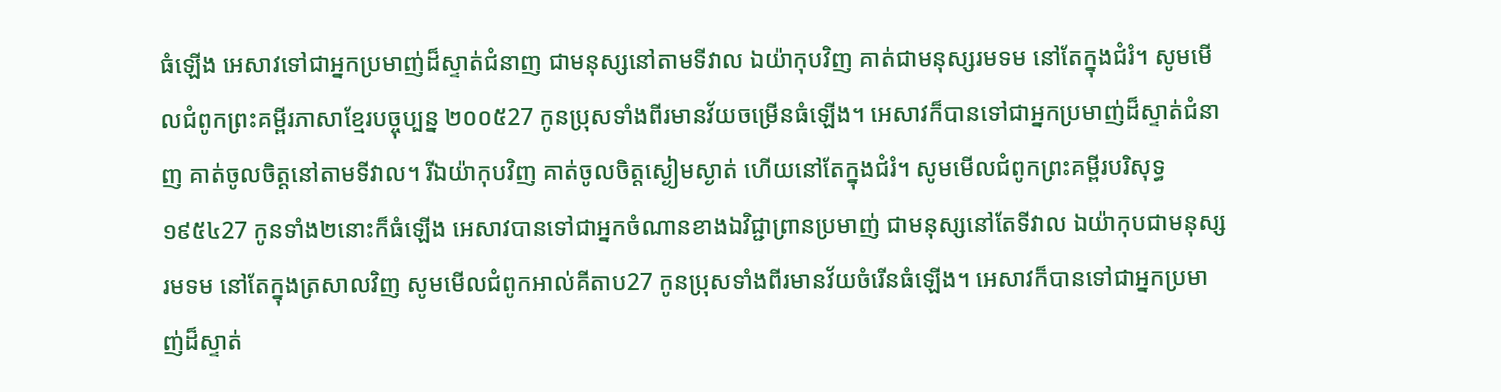ធំឡើង អេសាវទៅជាអ្នកប្រមាញ់ដ៏ស្ទាត់ជំនាញ ជាមនុស្សនៅតាមទីវាល ឯយ៉ាកុបវិញ គាត់ជាមនុស្សរមទម នៅតែក្នុងជំរំ។ សូមមើលជំពូកព្រះគម្ពីរភាសាខ្មែរបច្ចុប្បន្ន ២០០៥27 កូនប្រុសទាំងពីរមានវ័យចម្រើនធំឡើង។ អេសាវក៏បានទៅជាអ្នកប្រមាញ់ដ៏ស្ទាត់ជំនាញ គាត់ចូលចិត្តនៅតាមទីវាល។ រីឯយ៉ាកុបវិញ គាត់ចូលចិត្តស្ងៀមស្ងាត់ ហើយនៅតែក្នុងជំរំ។ សូមមើលជំពូកព្រះគម្ពីរបរិសុទ្ធ ១៩៥៤27 កូនទាំង២នោះក៏ធំឡើង អេសាវបានទៅជាអ្នកចំណានខាងឯវិជ្ជាព្រានប្រមាញ់ ជាមនុស្សនៅតែទីវាល ឯយ៉ាកុបជាមនុស្សរមទម នៅតែក្នុងត្រសាលវិញ សូមមើលជំពូកអាល់គីតាប27 កូនប្រុសទាំងពីរមានវ័យចំរើនធំឡើង។ អេសាវក៏បានទៅជាអ្នកប្រមាញ់ដ៏ស្ទាត់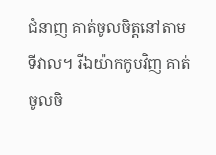ជំនាញ គាត់ចូលចិត្តនៅតាមទីវាល។ រីឯយ៉ាកកូបវិញ គាត់ចូលចិ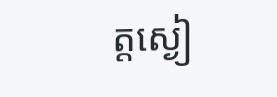ត្តស្ងៀ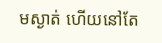មស្ងាត់ ហើយនៅតែ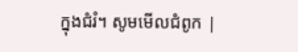ក្នុងជំរំ។ សូមមើលជំពូក |